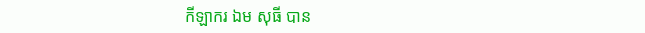កីឡាករ ឯម សុធី បាន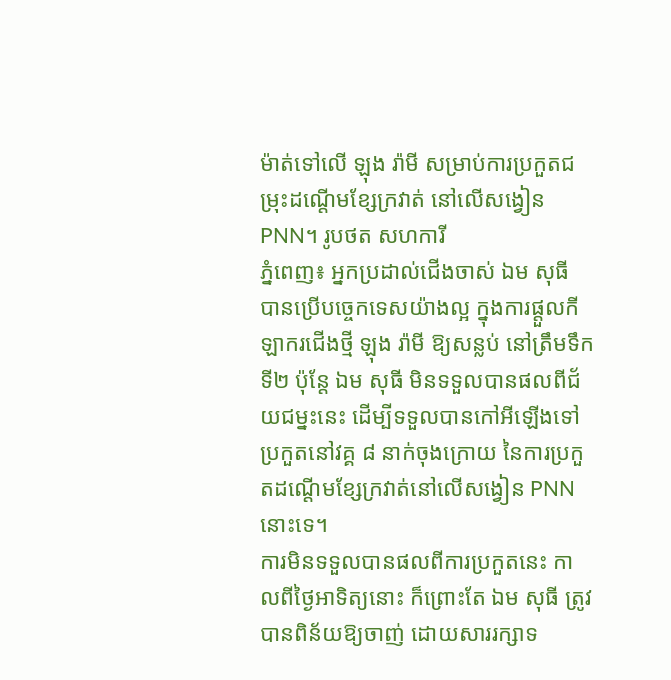ម៉ាត់ទៅលើ ឡុង រ៉ាមី សម្រាប់ការប្រកួតជម្រុះដណ្តើមខ្សែក្រវាត់ នៅលើសង្វៀន PNN។ រូបថត សហការី
ភ្នំពេញ៖ អ្នកប្រដាល់ជើងចាស់ ឯម សុធី បានប្រើបច្ចេកទេសយ៉ាងល្អ ក្នុងការផ្តួលកីឡាករជើងថ្មី ឡុង រ៉ាមី ឱ្យសន្លប់ នៅត្រឹមទឹកទី២ ប៉ុន្តែ ឯម សុធី មិនទទួលបានផលពីជ័យជម្នះនេះ ដើម្បីទទួលបានកៅអីឡើងទៅប្រកួតនៅវគ្គ ៨ នាក់ចុងក្រោយ នៃការប្រកួតដណ្តើមខ្សែក្រវាត់នៅលើសង្វៀន PNN នោះទេ។
ការមិនទទួលបានផលពីការប្រកួតនេះ កាលពីថ្ងៃអាទិត្យនោះ ក៏ព្រោះតែ ឯម សុធី ត្រូវបានពិន័យឱ្យចាញ់ ដោយសាររក្សាទ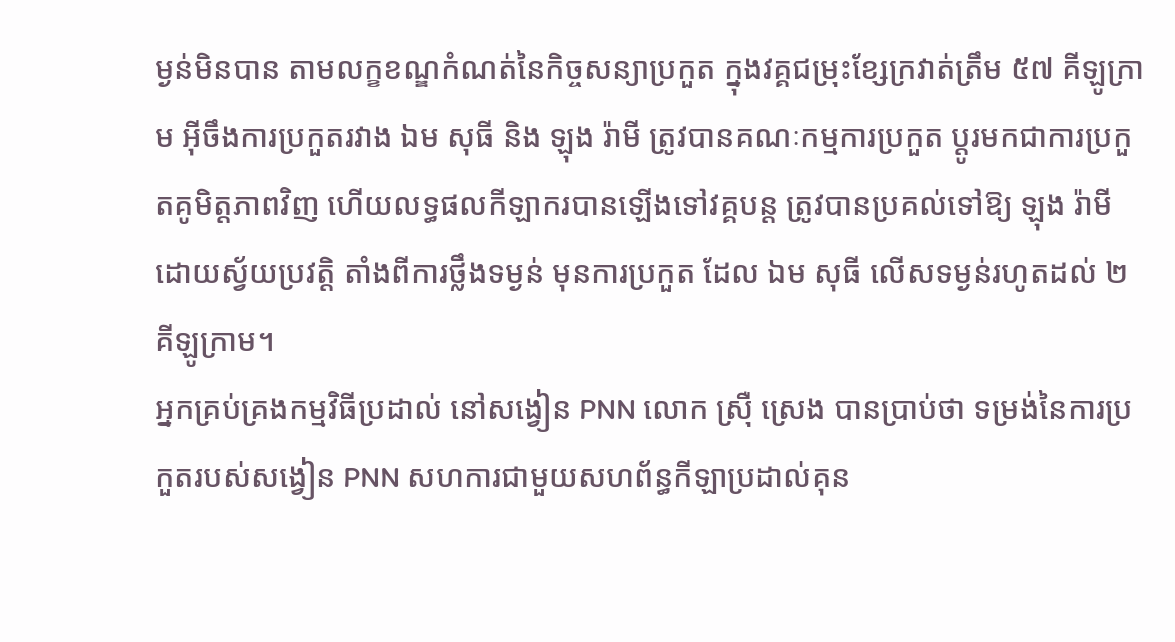ម្ងន់មិនបាន តាមលក្ខខណ្ឌកំណត់នៃកិច្ចសន្យាប្រកួត ក្នុងវគ្គជម្រុះខ្សែក្រវាត់ត្រឹម ៥៧ គីឡូក្រាម អ៊ីចឹងការប្រកួតរវាង ឯម សុធី និង ឡុង រ៉ាមី ត្រូវបានគណៈកម្មការប្រកួត ប្តូរមកជាការប្រកួតគូមិត្តភាពវិញ ហើយលទ្ធផលកីឡាករបានឡើងទៅវគ្គបន្ត ត្រូវបានប្រគល់ទៅឱ្យ ឡុង រ៉ាមី ដោយស្វ័យប្រវត្តិ តាំងពីការថ្លឹងទម្ងន់ មុនការប្រកួត ដែល ឯម សុធី លើសទម្ងន់រហូតដល់ ២ គីឡូក្រាម។
អ្នកគ្រប់គ្រងកម្មវិធីប្រដាល់ នៅសង្វៀន PNN លោក ស្រ៊ឺ ស្រេង បានប្រាប់ថា ទម្រង់នៃការប្រកួតរបស់សង្វៀន PNN សហការជាមួយសហព័ន្ធកីឡាប្រដាល់គុន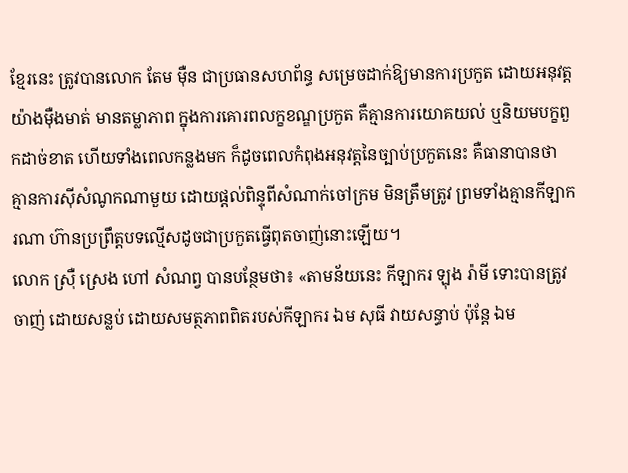ខ្មែរនេះ ត្រូវបានលោក តែម ម៉ឺន ជាប្រធានសហព័ន្ធ សម្រេចដាក់ឱ្យមានការប្រកួត ដោយអនុវត្តយ៉ាងម៉ឺងមាត់ មានតម្លាភាព ក្នុងការគោរពលក្ខខណ្ឌប្រកួត គឺគ្មានការយោគយល់ ឬនិយមបក្ខពួកដាច់ខាត ហើយទាំងពេលកន្លងមក ក៏ដូចពេលកំពុងអនុវត្តនៃច្បាប់ប្រកួតនេះ គឺធានាបានថា គ្មានការស៊ីសំណូកណាមួយ ដោយផ្តល់ពិន្ទុពីសំណាក់ចៅក្រម មិនត្រឹមត្រូវ ព្រមទាំងគ្មានកីឡាករណា ហ៊ានប្រព្រឹត្តបទល្មើសដូចជាប្រកួតធ្វើពុតចាញ់នោះឡើយ។
លោក ស្រ៊ឺ ស្រេង ហៅ សំណព្វ បានបន្ថែមថា៖ «តាមន័យនេះ កីឡាករ ឡុង រ៉ាមី ទោះបានត្រូវចាញ់ ដោយសន្លប់ ដោយសមត្ថភាពពិតរបស់កីឡាករ ឯម សុធី វាយសន្ធាប់ ប៉ុន្តែ ឯម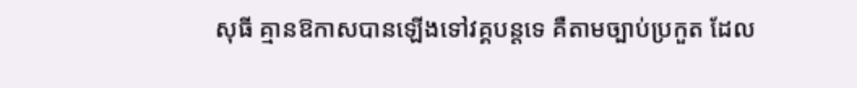សុធី គ្មានឱកាសបានឡើងទៅវគ្គបន្តទេ គឺតាមច្បាប់ប្រកួត ដែល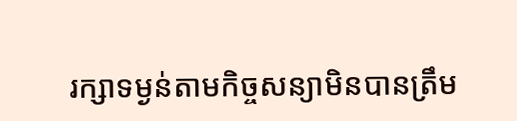រក្សាទម្ងន់តាមកិច្ចសន្យាមិនបានត្រឹម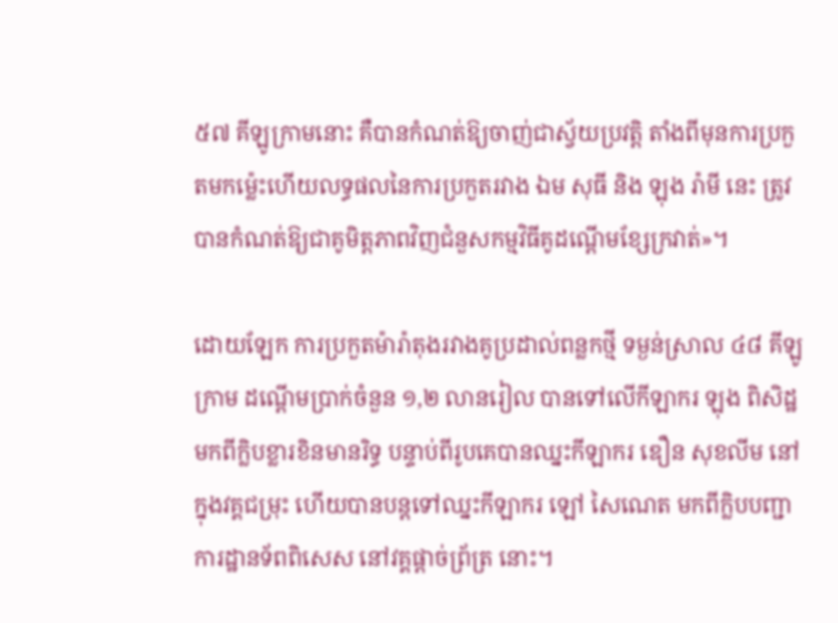៥៧ គីឡូក្រាមនោះ គឺបានកំណត់ឱ្យចាញ់ជាស្វ័យប្រវត្តិ តាំងពីមុនការប្រកួតមកម៉្លេះហើយលទ្ធផលនៃការប្រកួតរវាង ឯម សុធី និង ឡុង រ៉ាមី នេះ ត្រូវបានកំណត់ឱ្យជាគូមិត្តភាពវិញជំនួសកម្មវិធីគូដណ្តើមខ្សែក្រវាត់»។

ដោយឡែក ការប្រកួតម៉ារ៉ាតុងរវាងគូប្រដាល់ពន្លកថ្មី ទម្ងន់ស្រាល ៤៨ គីឡូក្រាម ដណ្តើមប្រាក់ចំនួន ១,២ លានរៀល បានទៅលើកីឡាករ ឡុង ពិសិដ្ឋ មកពីក្លិបខ្លារខិនមានរិទ្ធ បន្ទាប់ពីរូបគេបានឈ្នះកីឡាករ ឌឿន សុខលីម នៅក្នុងវគ្គជម្រុះ ហើយបានបន្តទៅឈ្នះកីឡាករ ឡៅ សៃណេត មកពីក្លិបបញ្ជាការដ្ឋានទ័ពពិសេស នៅវគ្គផ្តាច់ព្រ័ត្រ នោះ។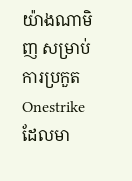យ៉ាងណាមិញ សម្រាប់ការប្រកួត Onestrike ដែលមា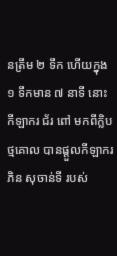នត្រឹម ២ ទឹក ហើយក្នុង ១ ទឹកមាន ៧ នាទី នោះ កីឡាករ ជ័រ ពៅ មកពីក្លិបថ្មគោល បានផ្តួលកីឡាករ ភិន សុចាន់ទី របស់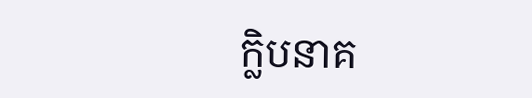ក្លិបនាគ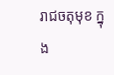រាជចតុមុខ ក្នុង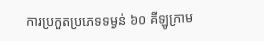ការប្រកួតប្រភេទទម្ងន់ ៦០ គីឡូក្រាម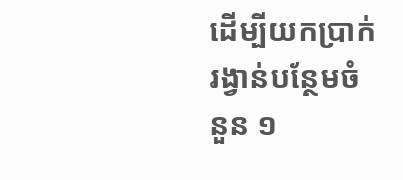ដើម្បីយកប្រាក់រង្វាន់បន្ថែមចំនួន ១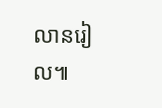លានរៀល៕